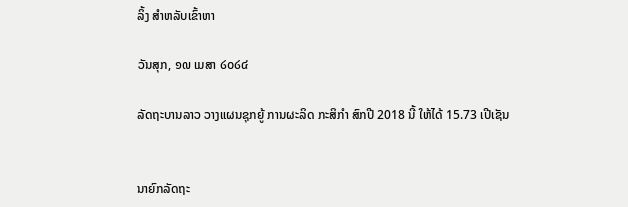ລິ້ງ ສຳຫລັບເຂົ້າຫາ

ວັນສຸກ, ໑໙ ເມສາ ໒໐໒໔

ລັດຖະບານລາວ ວາງແຜນຊຸກຍູ້ ການຜະລິດ ກະສິກຳ ສົກປີ 2018 ນີ້ ໃຫ້ໄດ້ 15.73 ເປີເຊັນ


ນາຍົກລັດຖະ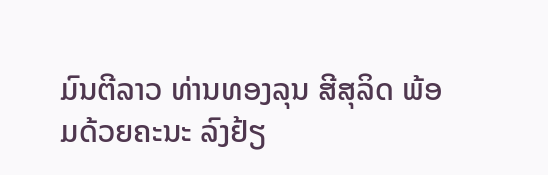ມົນຕີລາວ ທ່ານທອງລຸນ ສີສຸລິດ ພ້ອມດ້ວຍຄະນະ ລົງຢ້ຽ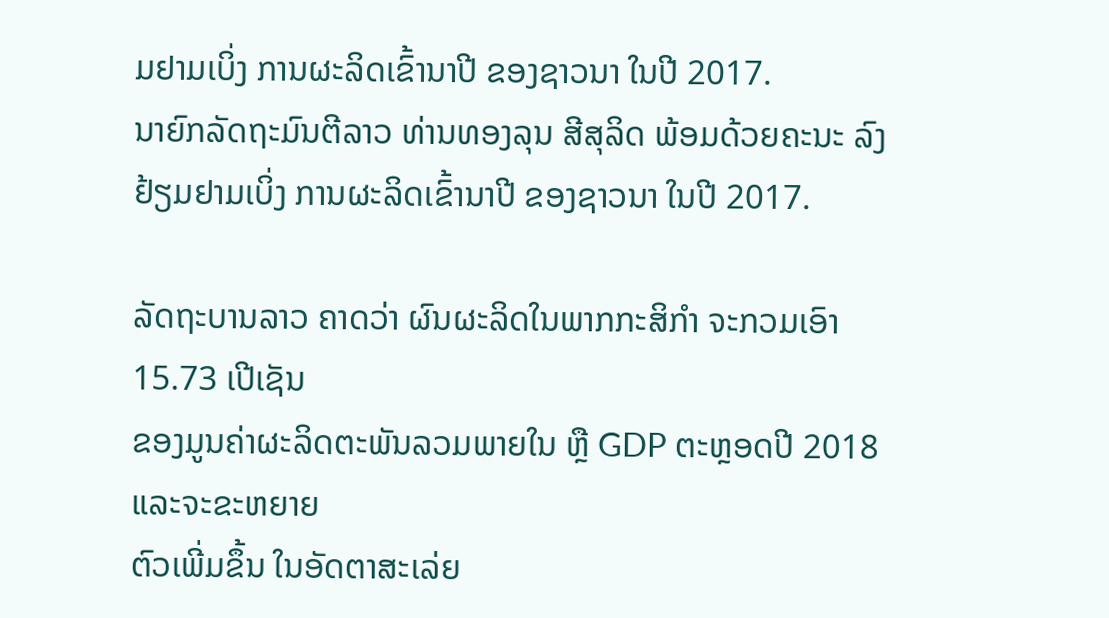ມຢາມເບິ່ງ ການຜະລິດເຂົ້ານາປີ ຂອງຊາວນາ ໃນປີ 2017.
ນາຍົກລັດຖະມົນຕີລາວ ທ່ານທອງລຸນ ສີສຸລິດ ພ້ອມດ້ວຍຄະນະ ລົງຢ້ຽມຢາມເບິ່ງ ການຜະລິດເຂົ້ານາປີ ຂອງຊາວນາ ໃນປີ 2017.

ລັດຖະບານລາວ ຄາດວ່າ ຜົນຜະລິດໃນພາກກະສິກຳ ຈະກວມເອົາ 15.73 ເປີເຊັນ
ຂອງມູນຄ່າຜະລິດຕະພັນລວມພາຍໃນ ຫຼື GDP ຕະຫຼອດປີ 2018 ແລະຈະຂະຫຍາຍ
ຕົວເພີ່ມຂຶ້ນ ໃນອັດຕາສະເລ່ຍ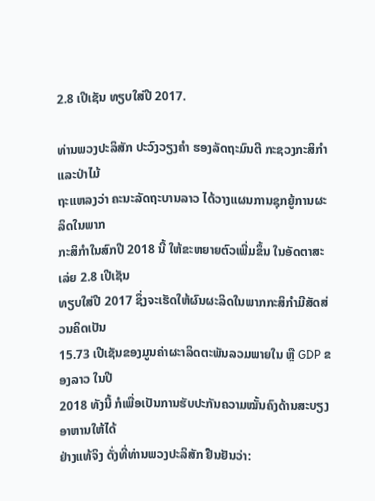2.8 ເປີເຊັນ ທຽບໃສ່ປີ 2017.

ທ່ານພວງປະລິສັກ ປະວົງວຽງຄຳ ຮອງລັດຖະມົນຕີ ກະຊວງກະສິກຳ ແລະປ່າໄມ້
ຖະແຫລງວ່າ ຄະນະລັດຖະບານລາວ ໄດ້ວາງແຜນການຊຸກຍູ້ການຜະລິດໃນພາກ
ກະສິກຳໃນສົກປີ 2018 ນີ້ ໃຫ້ຂະຫຍາຍຕົວເພີ່ມຂຶ້ນ ໃນອັດຕາສະເລ່ຍ 2.8 ເປີເຊັນ
ທຽບໃສ່ປີ 2017 ຊຶ່ງຈະເຮັດໃຫ້ຜົນຜະລິດໃນພາກກະສິກຳມີສັດສ່ວນຄິດເປັນ
15.73 ເປີເຊັນຂອງມູນຄ່າຜະາລິດຕະພັນລວມພາຍໃນ ຫຼື GDP ຂອງລາວ ໃນປີ
2018 ທັງນີ້ ກໍເພື່ອເປັນການຮັບປະກັນຄວາມໝັ້ນຄົງດ້ານສະບຽງອາຫານໃຫ້ໄດ້
ຢ່າງແທ້ຈິງ ດັ່ງທີ່ທ່ານພວງປະລິສັກ ຢືນຢັນວ່າ: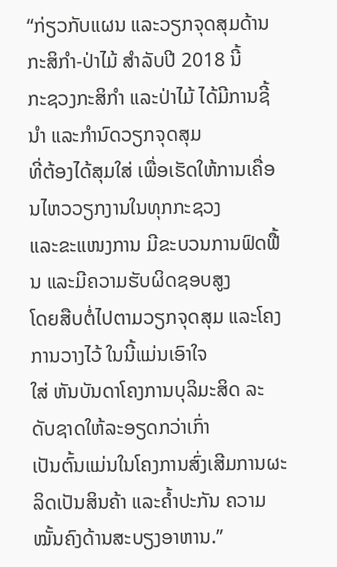“ກ່ຽວກັບແຜນ ແລະວຽກຈຸດສຸມດ້ານກະສິກຳ-ປ່າໄມ້ ສຳລັບປີ 2018 ນີ້
ກະຊວງກະສິກຳ ແລະປ່າໄມ້ ໄດ້ມີການຊີ້ນຳ ແລະກຳນົດວຽກຈຸດສຸມ
ທີ່ຕ້ອງໄດ້ສຸມໃສ່ ເພື່ອເຮັດໃຫ້ການເຄື່ອນໄຫວວຽກງານໃນທຸກກະຊວງ
ແລະຂະແໜງການ ມີຂະບວນການຟົດຟື້ນ ແລະມີຄວາມຮັບຜິດຊອບສູງ
ໂດຍສືບຕໍ່ໄປຕາມວຽກຈຸດສຸມ ແລະໂຄງການວາງໄວ້ ໃນນີ້ແມ່ນເອົາໃຈ
ໃສ່ ຫັນບັນດາໂຄງການບຸລິມະສິດ ລະດັບຊາດໃຫ້ລະອຽດກວ່າເກົ່າ
ເປັນຕົ້ນແມ່ນໃນໂຄງການສົ່ງເສີມການຜະລິດເປັນສິນຄ້າ ແລະຄ້ຳປະກັນ ຄວາມໝັ້ນຄົງດ້ານສະບຽງອາຫານ.”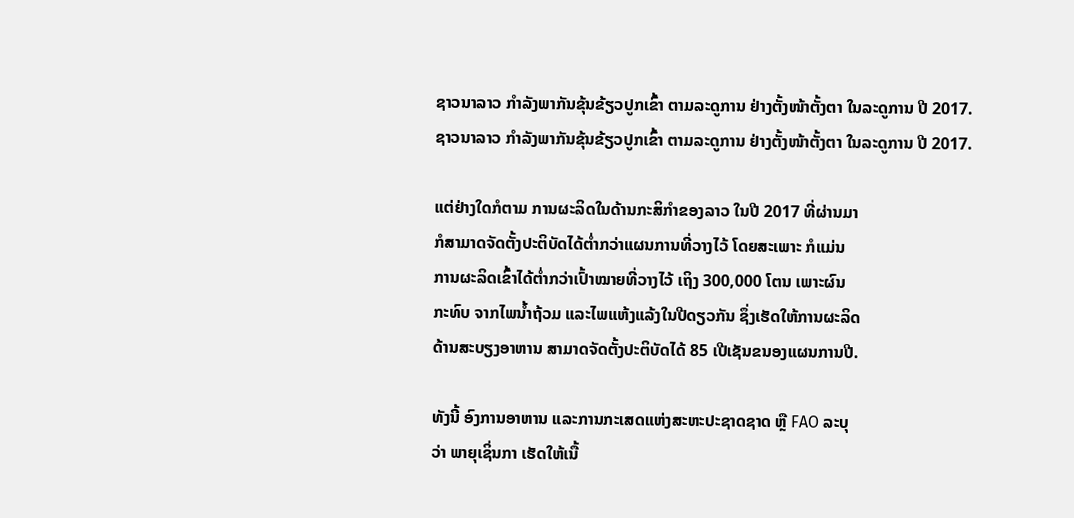ຊາວນາລາວ ກຳລັງພາກັນຂຸ້ນຂ້ຽວປູກເຂົ້າ ຕາມລະດູການ ຢ່າງຕັ້ງໜ້າຕັ້ງຕາ ໃນລະດູການ ປີ 2017.
ຊາວນາລາວ ກຳລັງພາກັນຂຸ້ນຂ້ຽວປູກເຂົ້າ ຕາມລະດູການ ຢ່າງຕັ້ງໜ້າຕັ້ງຕາ ໃນລະດູການ ປີ 2017.

ແຕ່ຢ່າງໃດກໍຕາມ ການຜະລິດໃນດ້ານກະສິກຳຂອງລາວ ໃນປີ 2017 ທີ່ຜ່ານມາ
ກໍສາມາດຈັດຕັ້ງປະຕິບັດໄດ້ຕ່ຳກວ່າແຜນການທີ່ວາງໄວ້ ໂດຍສະເພາະ ກໍແມ່ນ
ການຜະລິດເຂົ້າໄດ້ຕ່ຳກວ່າເປົ້າໝາຍທີ່ວາງໄວ້ ເຖິງ 300,000 ໂຕນ ເພາະຜົນ
ກະທົບ ຈາກໄພນ້ຳຖ້ວມ ແລະໄພແຫ້ງແລ້ງໃນປີດຽວກັນ ຊຶ່ງເຮັດໃຫ້ການຜະລິດ
ດ້ານສະບຽງອາຫານ ສາມາດຈັດຕັ້ງປະຕິບັດໄດ້ 85 ເປີເຊັນຂນອງແຜນການປີ.

ທັງນີ້ ອົງການອາຫານ ແລະການກະເສດແຫ່ງສະຫະປະຊາດຊາດ ຫຼື FAO ລະບຸ
ວ່າ ພາຍຸເຊິ່ນກາ ເຮັດໃຫ້ເນື້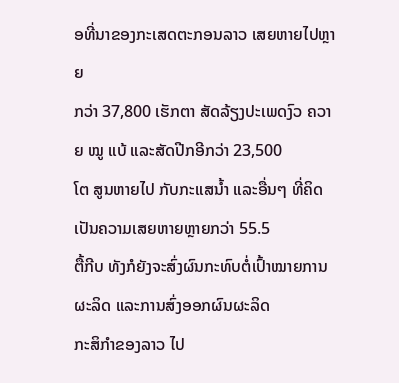ອທີ່ນາຂອງກະເສດຕະກອນລາວ ເສຍຫາຍໄປຫຼາຍ
ກວ່າ 37,800 ເຮັກຕາ ສັດລ້ຽງປະເພດງົວ ຄວາຍ ໝູ ແບ້ ແລະສັດປີກອີກວ່າ 23,500
ໂຕ ສູນຫາຍໄປ ກັບກະແສນ້ຳ ແລະອື່ນໆ ທີ່ຄິດເປັນຄວາມເສຍຫາຍຫຼາຍກວ່າ 55.5
ຕື້ກີບ ທັງກໍຍັງຈະສົ່ງຜົນກະທົບຕໍ່ເປົ້າໝາຍການຜະລິດ ແລະການສົ່ງອອກຜົນຜະລິດ
ກະສິກຳຂອງລາວ ໄປ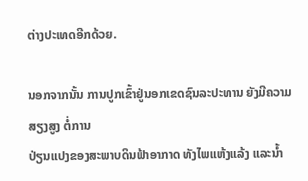ຕ່າງປະເທດອີກດ້ວຍ.

ນອກຈາກນັ້ນ ການປູກເຂົ້າຢູ່ນອກເຂດຊົນລະປະທານ ຍັງມີຄວາມສຽງສູງ ຕໍ່ການ
ປ່ຽນແປງຂອງສະພາບດິນຟ້າອາກາດ ທັງໄພແຫ້ງແລ້ງ ແລະນ້ຳ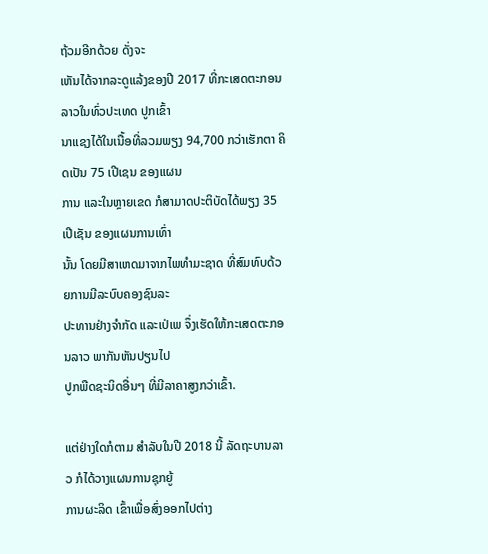ຖ້ວມອີກດ້ວຍ ດັ່ງຈະ
ເຫັນໄດ້ຈາກລະດູແລ້ງຂອງປີ 2017 ທີ່ກະເສດຕະກອນລາວໃນທົ່ວປະເທດ ປູກເຂົ້າ
ນາແຊງໄດ້ໃນເນື້ອທີ່ລວມພຽງ 94,700 ກວ່າເຮັກຕາ ຄິດເປັນ 75 ເປີເຊນ ຂອງແຜນ
ການ ແລະໃນຫຼາຍເຂດ ກໍສາມາດປະຕິບັດໄດ້ພຽງ 35 ເປີເຊັນ ຂອງແຜນການເທົ່າ
ນັ້ນ ໂດຍມີສາເຫດມາຈາກໄພທຳມະຊາດ ທີ່ສົມທົບດ້ວຍການມີລະບົບຄອງຊົນລະ
ປະທານຢ່າງຈຳກັດ ແລະເປ່ເພ ຈຶ່ງເຮັດໃຫ້ກະເສດຕະກອນລາວ ພາກັນຫັນປຽນໄປ
ປູກພືດຊະນິດອື່ນໆ ທີ່ມີລາຄາສູງກວ່າເຂົ້າ.

ແຕ່ຢ່າງໃດກໍຕາມ ສຳລັບໃນປີ 2018 ນີ້ ລັດຖະບານລາວ ກໍໄດ້ວາງແຜນການຊຸກຍູ້
ການຜະລິດ ເຂົ້າເພື່ອສົ່ງອອກໄປຕ່າງ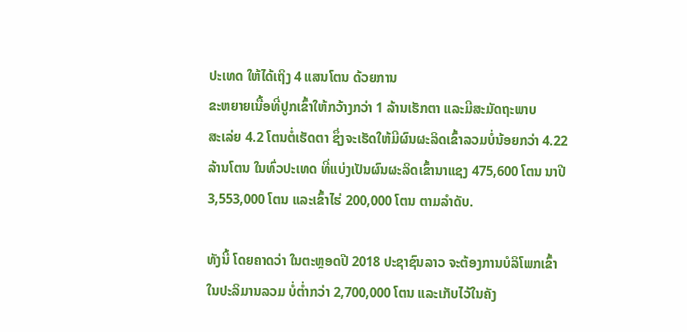ປະເທດ ໃຫ້ໄດ້ເຖິງ 4 ແສນໂຕນ ດ້ວຍການ
ຂະຫຍາຍເນື້ອທີ່ປູກເຂົ້າໃຫ້ກວ້າງກວ່າ 1 ລ້ານເຮັກຕາ ແລະມີສະມັດຖະພາບ
ສະເລ່ຍ 4.2 ໂຕນຕໍ່ເຮັດຕາ ຊຶ່ງຈະເຮັດໃຫ້ມີຜົນຜະລິດເຂົ້າລວມບໍ່ນ້ອຍກວ່າ 4.22
ລ້ານໂຕນ ໃນທົ່ວປະເທດ ທີ່ແບ່ງເປັນຜົນຜະລິດເຂົ້ານາແຊງ 475,600 ໂຕນ ນາປີ
3,553,000 ໂຕນ ແລະເຂົ້າໄຮ່ 200,000 ໂຕນ ຕາມລຳດັບ.

ທັງນີ້ ໂດຍຄາດວ່າ ໃນຕະຫຼອດປີ 2018 ປະຊາຊົນລາວ ຈະຕ້ອງການບໍລິໂພກເຂົ້າ
ໃນປະລິມານລວມ ບໍ່ຕ່ຳກວ່າ 2,700,000 ໂຕນ ແລະເກັບໄວ້ໃນຄັງ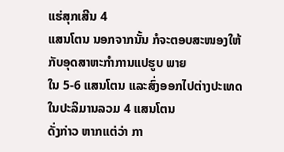ແຮ່ສຸກເສີນ 4
ແສນໂຕນ ນອກຈາກນັ້ນ ກໍຈະຕອບສະໜອງໃຫ້ກັບອຸດສາຫະກຳການແປຮູບ ພາຍ
ໃນ 5-6 ແສນໂຕນ ແລະສົ່ງອອກໄປຕ່າງປະເທດ ໃນປະລິມານລວມ 4 ແສນໂຕນ
ດັ່ງກ່າວ ຫາກແຕ່ວ່າ ກາ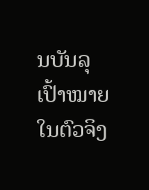ນບັນລຸເປົ້າໝາຍໃນຕົວຈິງ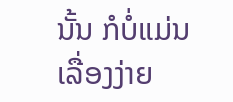ນັ້ນ ກໍບໍ່ແມ່ນເລື່ອງງ່າຍ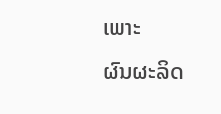ເພາະ
ຜົນຜະລິດ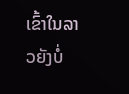ເຂົ້າໃນລາວຍັງບໍ່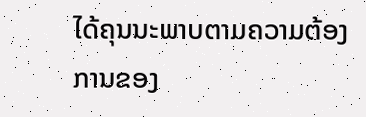ໄດ້ຄຸນນະພາບຕາມຄວາມຕ້ອງການຂອງ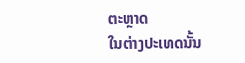ຕະຫຼາດ
ໃນຕ່າງປະເທດນັ້ນ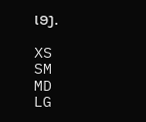ເອງ.

XS
SM
MD
LG